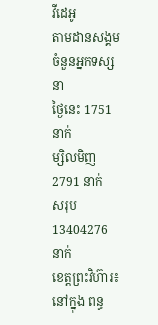វីដេអូ
តាមដានសង្គម
ចំនួនអ្នកទស្សនា
ថ្ងៃនេះ 1751 នាក់
ម្សិលមិញ 2791 នាក់
សរុប 13404276 នាក់
ខេត្តព្រះវិហ៊ារ៖នៅក្នុង ពន្ធ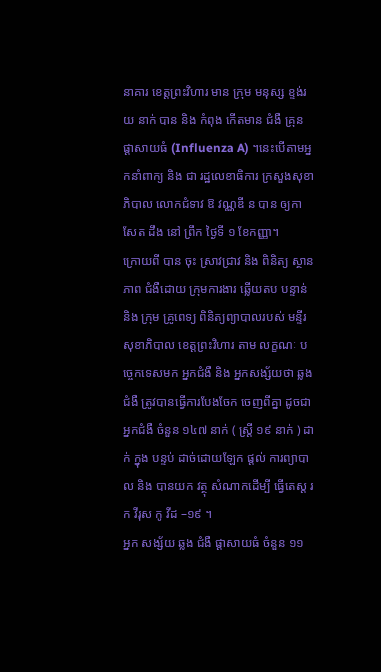នាគារ ខេត្តព្រះវិហារ មាន ក្រុម មនុស្ស ខ្ទង់រយ នាក់ បាន និង កំពុង កើតមាន ជំងឺ គ្រុន ផ្តាសាយធំ (Influenza A) ។នេះបើតាមអ្នកនាំពាក្យ និង ជា រដ្ឋលេខាធិការ ក្រសួងសុខាភិបាល លោកជំទាវ ឱ វណ្ណឌី ន បាន ឲ្យកាសែត ដឹង នៅ ព្រឹក ថ្ងៃទី ១ ខែកញ្ញា។
ក្រោយពី បាន ចុះ ស្រាវជ្រាវ និង ពិនិត្យ ស្ថានភាព ជំងឺដោយ ក្រុមការងារ ឆ្លើយតប បន្ទាន់ និង ក្រុម គ្រូពេទ្យ ពិនិត្យព្យាបាលរបស់ មន្ទីរសុខាភិបាល ខេត្តព្រះវិហារ តាម លក្ខណៈ បច្ចេកទេសមក អ្នកជំងឺ និង អ្នកសង្ស័យថា ឆ្លងជំងឺ ត្រូវបានធ្វើការបែងចែក ចេញពីគ្នា ដូចជា អ្នកជំងឺ ចំនួន ១៤៧ នាក់ ( ស្ត្រី ១៩ នាក់ ) ដាក់ ក្នុង បន្ទប់ ដាច់ដោយឡែក ផ្តល់ ការព្យាបាល និង បានយក វត្ថុ សំណាកដើម្បី ធ្វើតេស្ត រក វីរុស កូ វីដ –១៩ ។
អ្នក សង្ស័យ ឆ្លង ជំងឺ ផ្តាសាយធំ ចំនួន ១១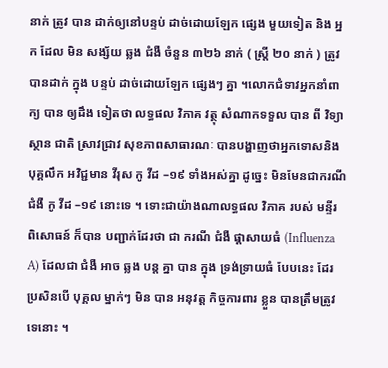នាក់ ត្រូវ បាន ដាក់ឲ្យនៅបន្ទប់ ដាច់ដោយឡែក ផ្សេង មួយទៀត និង អ្នក ដែល មិន សង្ស័យ ឆ្លង ជំងឺ ចំនួន ៣២៦ នាក់ ( ស្ត្រី ២០ នាក់ ) ត្រូវ បានដាក់ ក្នុង បន្ទប់ ដាច់ដោយឡែក ផ្សេងៗ គ្នា ។លោកជំទាវអ្នកនាំពាក្យ បាន ឲ្យដឹង ទៀតថា លទ្ធផល វិភាគ វត្ថុ សំណាកទទួល បាន ពី វិទ្យាស្ថាន ជាតិ ស្រាវជ្រាវ សុខភាពសាធារណៈ បានបង្ហាញថាអ្នកទោសនិងបុគ្គលឹក អវិជ្ជមាន វីរុស កូ វីដ –១៩ ទាំងអស់គ្នា ដូច្នេះ មិនមែនជាករណី ជំងឺ កូ វីដ –១៩ នោះទេ ។ ទោះជាយ៉ាងណាលទ្ធផល វិភាគ របស់ មន្ទីរ ពិសោធន៍ ក៏បាន បញ្ជាក់ដែរថា ជា ករណី ជំងឺ ផ្តាសាយធំ (Influenza A) ដែលជា ជំងឺ អាច ឆ្លង បន្ត គ្នា បាន ក្នុង ទ្រង់ទ្រាយធំ បែបនេះ ដែរ ប្រសិនបើ បុគ្គល ម្នាក់ៗ មិន បាន អនុវត្ត កិច្ចការពារ ខ្លួន បានត្រឹមត្រូវ ទេនោះ ។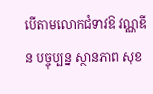បើតាមលោកជំទាវឱ វណ្ណឌី ន បច្ចុប្បន្ន ស្ថានភាព សុខ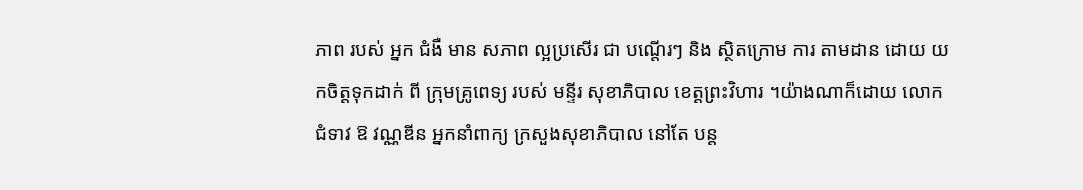ភាព របស់ អ្នក ជំងឺ មាន សភាព ល្អប្រសើរ ជា បណ្តើរៗ និង ស្ថិតក្រោម ការ តាមដាន ដោយ យកចិត្តទុកដាក់ ពី ក្រុមគ្រូពេទ្យ របស់ មន្ទីរ សុខាភិបាល ខេត្តព្រះវិហារ ។យ៉ាងណាក៏ដោយ លោកជំទាវ ឱ វណ្ណឌីន អ្នកនាំពាក្យ ក្រសួងសុខាភិបាល នៅតែ បន្ត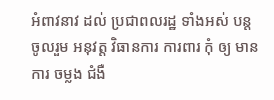អំពាវនាវ ដល់ ប្រជាពលរដ្ឋ ទាំងអស់ បន្ត ចូលរួម អនុវត្ត វិធានការ ការពារ កុំ ឲ្យ មានការ ចម្លង ជំងឺ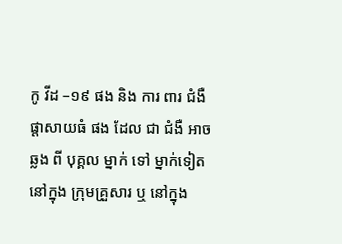កូ វីដ –១៩ ផង និង ការ ពារ ជំងឺ ផ្តាសាយធំ ផង ដែល ជា ជំងឺ អាច ឆ្លង ពី បុគ្គល ម្នាក់ ទៅ ម្នាក់ទៀត នៅក្នុង ក្រុមគ្រួសារ ឬ នៅក្នុង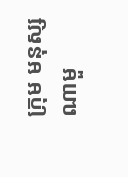ក្រុម មនុស្ស ណាមួ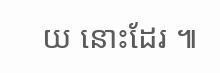យ នោះដែរ ៕